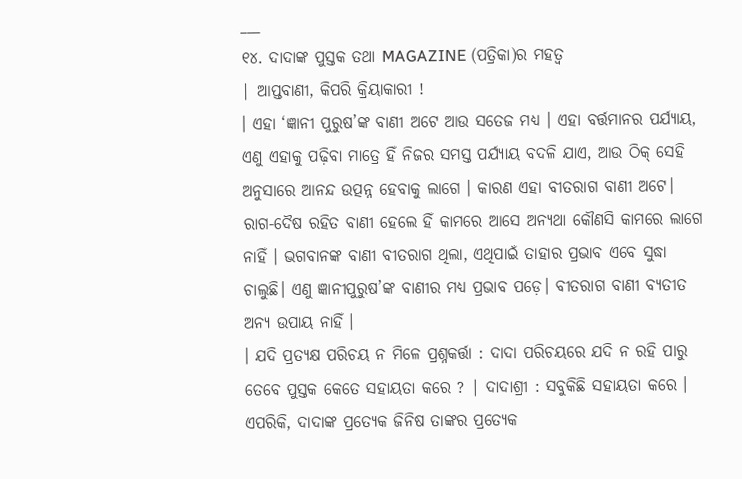___
୧୪. ଦାଦାଙ୍କ ପୁସ୍ତକ ତଥା MAGAZINE (ପତ୍ରିକା)ର ମହତ୍ଵ
| ଆପ୍ତବାଣୀ, କିପରି କ୍ରିୟାକାରୀ !
। ଏହା ‘ଜ୍ଞାନୀ ପୁରୁଷ’ଙ୍କ ବାଣୀ ଅଟେ ଆଉ ସତେଜ ମଧ୍ୟ । ଏହା ବର୍ତ୍ତମାନର ପର୍ଯ୍ୟାୟ, ଏଣୁ ଏହାକୁ ପଢ଼ିବା ମାତ୍ରେ ହିଁ ନିଜର ସମସ୍ତ ପର୍ଯ୍ୟାୟ ବଦଳି ଯାଏ, ଆଉ ଠିକ୍ ସେହି ଅନୁସାରେ ଆନନ୍ଦ ଉତ୍ପନ୍ନ ହେବାକୁ ଲାଗେ । କାରଣ ଏହା ବୀତରାଗ ବାଣୀ ଅଟେ। ରାଗ-ଦୈଷ ରହିତ ବାଣୀ ହେଲେ ହିଁ କାମରେ ଆସେ ଅନ୍ୟଥା କୌଣସି କାମରେ ଲାଗେ ନାହିଁ । ଭଗବାନଙ୍କ ବାଣୀ ବୀତରାଗ ଥିଲା, ଏଥିପାଇଁ ତାହାର ପ୍ରଭାବ ଏବେ ସୁଦ୍ଧା ଚାଲୁଛି। ଏଣୁ ଜ୍ଞାନୀପୁରୁଷ’ଙ୍କ ବାଣୀର ମଧ୍ୟ ପ୍ରଭାବ ପଡ଼େ। ବୀତରାଗ ବାଣୀ ବ୍ୟତୀତ ଅନ୍ୟ ଉପାୟ ନାହିଁ ।
। ଯଦି ପ୍ରତ୍ୟକ୍ଷ ପରିଚୟ ନ ମିଳେ ପ୍ରଶ୍ନକର୍ତ୍ତା : ଦାଦା ପରିଚୟରେ ଯଦି ନ ରହି ପାରୁ ତେବେ ପୁସ୍ତକ କେତେ ସହାୟତା କରେ ? | ଦାଦାଶ୍ରୀ : ସବୁକିଛି ସହାୟତା କରେ । ଏପରିକି, ଦାଦାଙ୍କ ପ୍ରତ୍ୟେକ ଜିନିଷ ତାଙ୍କର ପ୍ରତ୍ୟେକ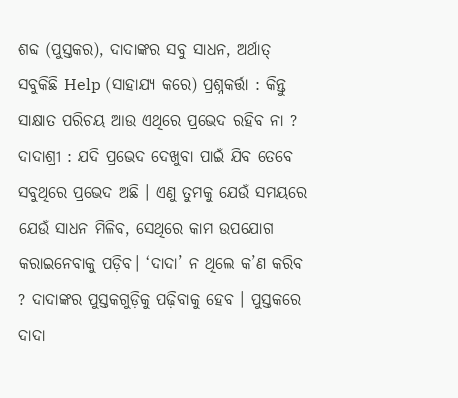ଶବ୍ଦ (ପୁସ୍ତକର), ଦାଦାଙ୍କର ସବୁ ସାଧନ, ଅର୍ଥାତ୍ ସବୁକିଛି Help (ସାହାଯ୍ୟ କରେ) ପ୍ରଶ୍ନକର୍ତ୍ତା : କିନ୍ତୁ ସାକ୍ଷାତ ପରିଚୟ ଆଉ ଏଥିରେ ପ୍ରଭେଦ ରହିବ ନା ? ଦାଦାଶ୍ରୀ : ଯଦି ପ୍ରଭେଦ ଦେଖୁବା ପାଇଁ ଯିବ ତେବେ ସବୁଥିରେ ପ୍ରଭେଦ ଅଛି । ଏଣୁ ତୁମକୁ ଯେଉଁ ସମୟରେ ଯେଉଁ ସାଧନ ମିଳିବ, ସେଥିରେ କାମ ଉପଯୋଗ କରାଇନେବାକୁ ପଡ଼ିବ। ‘ଦାଦା’ ନ ଥିଲେ କ’ଣ କରିବ ? ଦାଦାଙ୍କର ପୁସ୍ତକଗୁଡ଼ିକୁ ପଢ଼ିବାକୁ ହେବ । ପୁସ୍ତକରେ ଦାଦା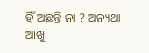ହିଁ ଅଛନ୍ତି ନା ? ଅନ୍ୟଥା ଆଖୁ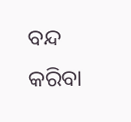ବନ୍ଦ କରିବା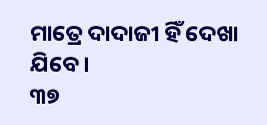ମାତ୍ରେ ଦାଦାଜୀ ହିଁ ଦେଖା ଯିବେ।
୩୭